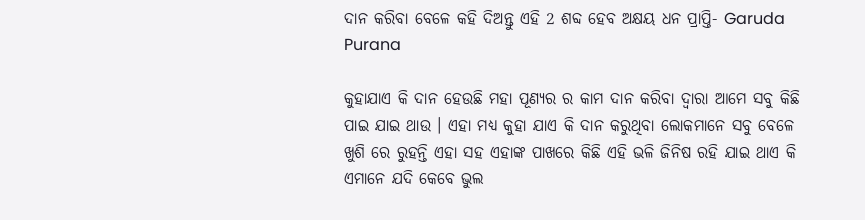ଦାନ କରିବା ବେଳେ କହି ଦିଅନ୍ତୁ ଏହି 2 ଶବ୍ଦ ହେବ ଅକ୍ଷୟ ଧନ ପ୍ରାପ୍ତି- Garuda Purana

କୁହାଯାଏ କି ଦାନ ହେଉଛି ମହା ପୂଣ୍ୟର ର କାମ ଦାନ କରିବା ଦ୍ଵାରା ଆମେ ସବୁ କିଛି ପାଇ ଯାଇ ଥାଉ । ଏହା ମଧ୍ୟ କୁହା ଯାଏ କି ଦାନ କରୁଥିବା ଲୋକମାନେ ସବୁ ବେଳେ ଖୁଶି ରେ ରୁହନ୍ତି ଏହା ସହ ଏହାଙ୍କ ପାଖରେ କିଛି ଏହି ଭଳି ଜିନିଷ ରହି ଯାଇ ଥାଏ କି ଏମାନେ ଯଦି କେବେ ଭୁଲ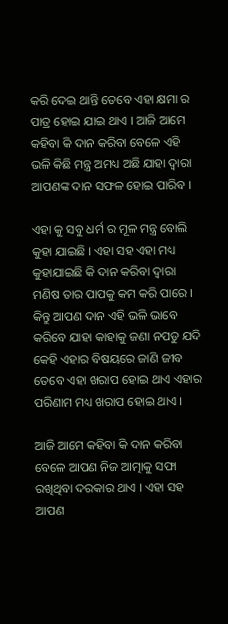କରି ଦେଇ ଥାନ୍ତି ତେବେ ଏହା କ୍ଷମା ର ପାତ୍ର ହୋଇ ଯାଇ ଥାଏ । ଆଜି ଆମେ କହିବା କି ଦାନ କରିବା ବେଳେ ଏହି ଭଳି କିଛି ମନ୍ତ୍ର ଅମଧ୍ୟ ଅଛି ଯାହା ଦ୍ଵାରା ଆପଣଙ୍କ ଦାନ ସଫଳ ହୋଇ ପାରିବ ।

ଏହା କୁ ସବୁ ଧର୍ମ ର ମୂଳ ମନ୍ତ୍ର ବୋଲି କୁହା ଯାଇଛି । ଏହା ସହ ଏହା ମଧ୍ୟ କୁହାଯାଇଛି କି ଦାନ କରିବା ଦ୍ଵାରା ମଣିଷ ତାର ପାପକୁ କମ କରି ପାରେ । କିନ୍ତୁ ଆପଣ ଦାନ ଏହି ଭଳି ଭାବେ କରିବେ ଯାହା କାହାକୁ ଜଣା ନପଡୁ ଯଦି କେହି ଏହାର ବିଷୟରେ ଜାଣି ଜୀବ ତେବେ ଏହା ଖରାପ ହୋଇ ଥାଏ ଏହାର ପରିଣାମ ମଧ୍ୟ ଖରାପ ହୋଇ ଥାଏ ।

ଆଜି ଆମେ କହିବା କି ଦାନ କରିବା ବେଳେ ଆପଣ ନିଜ ଆତ୍ମାକୁ ସଫା ରଖିଥିବା ଦରକାର ଥାଏ । ଏହା ସହ ଆପଣ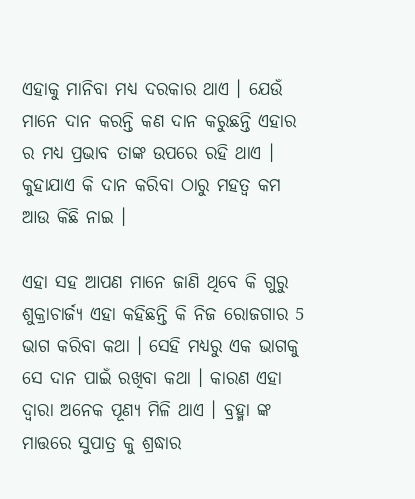ଏହାକୁ ମାନିବା ମଧ୍ୟ ଦରକାର ଥାଏ । ଯେଉଁ ମାନେ ଦାନ କରନ୍ତି କଣ ଦାନ କରୁଛନ୍ତି ଏହାର ର ମଧ୍ୟ ପ୍ରଭାବ ତାଙ୍କ ଉପରେ ରହି ଥାଏ । କୁହାଯାଏ କି ଦାନ କରିବା ଠାରୁ ମହତ୍ଵ କମ ଆଉ କିଛି ନାଇ ।

ଏହା ସହ ଆପଣ ମାନେ ଜାଣି ଥିବେ କି ଗୁରୁ ଶୁକ୍ରାଚାର୍ଜ୍ୟ ଏହା କହିଛନ୍ତି କି ନିଜ ରୋଜଗାର 5 ଭାଗ କରିବା କଥା । ସେହି ମଧ୍ୟରୁ ଏକ ଭାଗକୁ ସେ ଦାନ ପାଇଁ ରଖିବା କଥା । କାରଣ ଏହା ଦ୍ଵାରା ଅନେକ ପୂଣ୍ୟ ମିଳି ଥାଏ । ବ୍ରହ୍ମା ଙ୍କ ମାତ୍ତରେ ସୁପାତ୍ର କୁ ଶ୍ରଦ୍ଧାର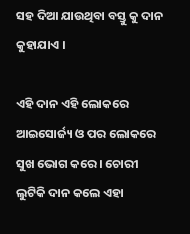ସହ ଦିଆ ଯାଉଥିବା ବସ୍ତୁ କୁ ଦାନ କୁହାଯାଏ ।

ଏହି ଦାନ ଏହି ଲୋକରେ ଆଇସୋର୍ଜ୍ୟ ଓ ପର ଲୋକରେ ସୁଖ ଭୋଗ କରେ । ଚୋରୀ ଲୁଟିକି ଦାନ କଲେ ଏହା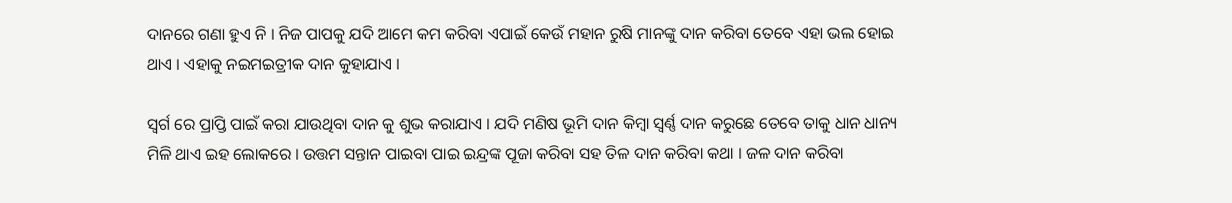ଦାନରେ ଗଣା ହୁଏ ନି । ନିଜ ପାପକୁ ଯଦି ଆମେ କମ କରିବା ଏପାଇଁ କେଉଁ ମହାନ ରୁଷି ମାନଙ୍କୁ ଦାନ କରିବା ତେବେ ଏହା ଭଲ ହୋଇ ଥାଏ । ଏହାକୁ ନଇମଇତ୍ରୀକ ଦାନ କୁହାଯାଏ ।

ସ୍ଵର୍ଗ ରେ ପ୍ରାପ୍ତି ପାଇଁ କରା ଯାଉଥିବା ଦାନ କୁ ଶୁଭ କରାଯାଏ । ଯଦି ମଣିଷ ଭୂମି ଦାନ କିମ୍ବା ସ୍ଵର୍ଣ୍ଣ ଦାନ କରୁଛେ ତେବେ ତାକୁ ଧାନ ଧାନ୍ୟ ମିଳି ଥାଏ ଇହ ଲୋକରେ । ଉତ୍ତମ ସନ୍ତାନ ପାଇବା ପାଇ ଇନ୍ଦ୍ରଙ୍କ ପୂଜା କରିବା ସହ ତିଳ ଦାନ କରିବା କଥା । ଜଳ ଦାନ କରିବା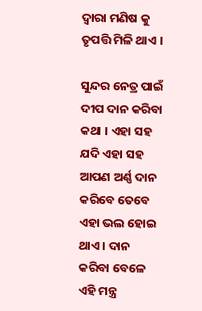ଦ୍ଵାରା ମଣିଷ କୁ ତୃପତ୍ତି ମିଳି ଥାଏ ।

ସୁନ୍ଦର ନେତ୍ର ପାଇଁ ଦୀପ ଦାନ କରିବା କଥା । ଏହା ସହ ଯଦି ଏହା ସହ ଆପଣ ଅର୍ଣ୍ଣ ଦାନ କରିବେ ତେବେ ଏହା ଭଲ ହୋଇ ଥାଏ । ଦାନ କରିବା ବେଳେ ଏହି ମନ୍ତ୍ର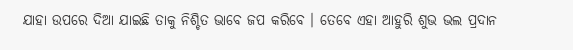ଯାହା ଉପରେ ଦିଆ ଯାଇଛି ତାକୁ ନିଶ୍ଚିତ ଭାବେ ଜପ କରିବେ । ତେବେ ଏହା ଆହୁରି ଶୁଭ ଭଲ ପ୍ରଦାନ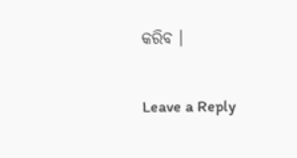କରିବ ।

Leave a Reply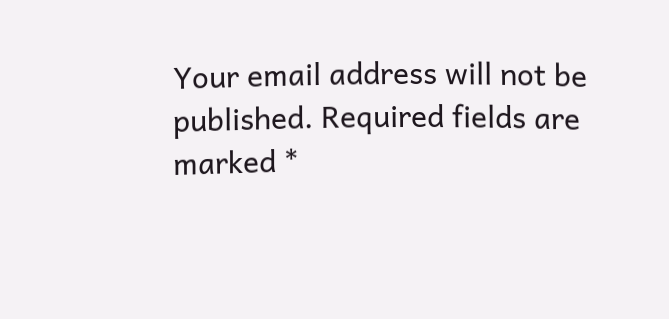Your email address will not be published. Required fields are marked *